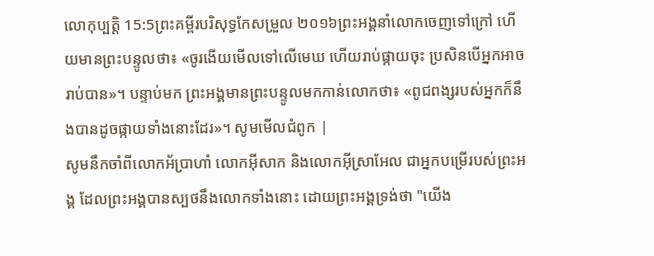លោកុប្បត្តិ 15:5ព្រះគម្ពីរបរិសុទ្ធកែសម្រួល ២០១៦ព្រះអង្គនាំលោកចេញទៅក្រៅ ហើយមានព្រះបន្ទូលថា៖ «ចូរងើយមើលទៅលើមេឃ ហើយរាប់ផ្កាយចុះ ប្រសិនបើអ្នកអាចរាប់បាន»។ បន្ទាប់មក ព្រះអង្គមានព្រះបន្ទូលមកកាន់លោកថា៖ «ពូជពង្សរបស់អ្នកក៏នឹងបានដូចផ្កាយទាំងនោះដែរ»។ សូមមើលជំពូក |
សូមនឹកចាំពីលោកអ័ប្រាហាំ លោកអ៊ីសាក និងលោកអ៊ីស្រាអែល ជាអ្នកបម្រើរបស់ព្រះអង្គ ដែលព្រះអង្គបានស្បថនឹងលោកទាំងនោះ ដោយព្រះអង្គទ្រង់ថា "យើង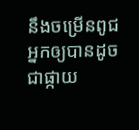នឹងចម្រើនពូជអ្នកឲ្យបានដូចជាផ្កាយ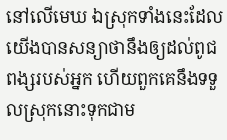នៅលើមេឃ ឯស្រុកទាំងនេះដែលយើងបានសន្យាថានឹងឲ្យដល់ពូជពង្សរបស់អ្នក ហើយពួកគេនឹងទទួលស្រុកនោះទុកជាម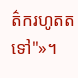ត៌ករហូតតទៅ"»។